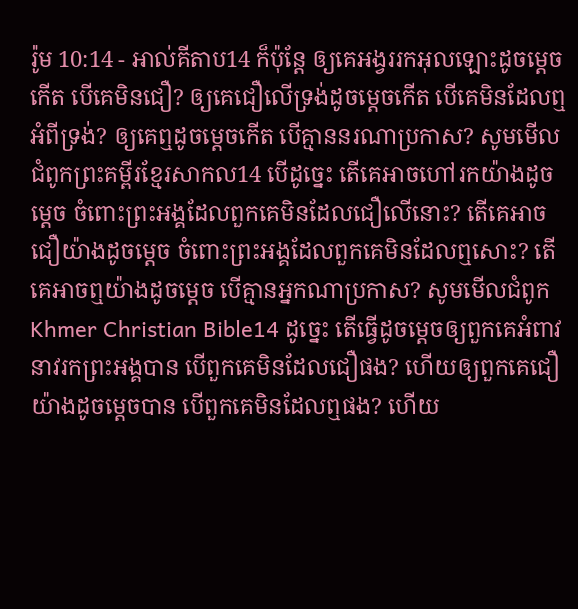រ៉ូម 10:14 - អាល់គីតាប14 ក៏ប៉ុន្ដែ ឲ្យគេអង្វររកអុលឡោះដូចម្ដេចកើត បើគេមិនជឿ? ឲ្យគេជឿលើទ្រង់ដូចម្ដេចកើត បើគេមិនដែលឮអំពីទ្រង់? ឲ្យគេឮដូចម្ដេចកើត បើគ្មាននរណាប្រកាស? សូមមើលជំពូកព្រះគម្ពីរខ្មែរសាកល14 បើដូច្នេះ តើគេអាចហៅរកយ៉ាងដូចម្ដេច ចំពោះព្រះអង្គដែលពួកគេមិនដែលជឿលើនោះ? តើគេអាចជឿយ៉ាងដូចម្ដេច ចំពោះព្រះអង្គដែលពួកគេមិនដែលឮសោះ? តើគេអាចឮយ៉ាងដូចម្ដេច បើគ្មានអ្នកណាប្រកាស? សូមមើលជំពូកKhmer Christian Bible14 ដូច្នេះ តើធ្វើដូចម្ដេចឲ្យពួកគេអំពាវនាវរកព្រះអង្គបាន បើពួកគេមិនដែលជឿផង? ហើយឲ្យពួកគេជឿយ៉ាងដូចម្ដេចបាន បើពួកគេមិនដែលឮផង? ហើយ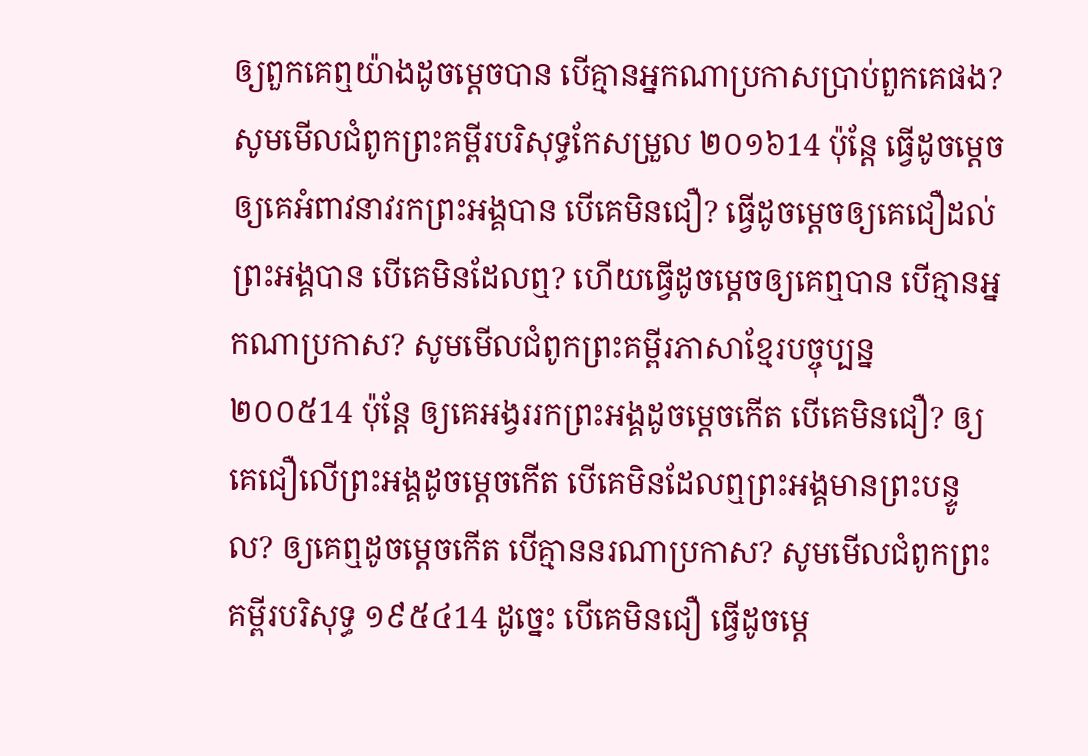ឲ្យពួកគេឮយ៉ាងដូចម្ដេចបាន បើគ្មានអ្នកណាប្រកាសប្រាប់ពួកគេផង? សូមមើលជំពូកព្រះគម្ពីរបរិសុទ្ធកែសម្រួល ២០១៦14 ប៉ុន្តែ ធ្វើដូចម្ដេចឲ្យគេអំពាវនាវរកព្រះអង្គបាន បើគេមិនជឿ? ធ្វើដូចម្ដេចឲ្យគេជឿដល់ព្រះអង្គបាន បើគេមិនដែលឮ? ហើយធ្វើដូចម្ដេចឲ្យគេឮបាន បើគ្មានអ្នកណាប្រកាស? សូមមើលជំពូកព្រះគម្ពីរភាសាខ្មែរបច្ចុប្បន្ន ២០០៥14 ប៉ុន្តែ ឲ្យគេអង្វររកព្រះអង្គដូចម្ដេចកើត បើគេមិនជឿ? ឲ្យគេជឿលើព្រះអង្គដូចម្ដេចកើត បើគេមិនដែលឮព្រះអង្គមានព្រះបន្ទូល? ឲ្យគេឮដូចម្ដេចកើត បើគ្មាននរណាប្រកាស? សូមមើលជំពូកព្រះគម្ពីរបរិសុទ្ធ ១៩៥៤14 ដូច្នេះ បើគេមិនជឿ ធ្វើដូចម្តេ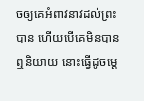ចឲ្យគេអំពាវនាវដល់ព្រះបាន ហើយបើគេមិនបានឮនិយាយ នោះធ្វើដូចម្តេ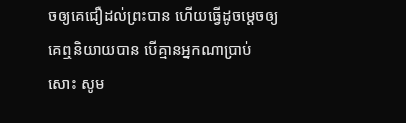ចឲ្យគេជឿដល់ព្រះបាន ហើយធ្វើដូចម្តេចឲ្យគេឮនិយាយបាន បើគ្មានអ្នកណាប្រាប់សោះ សូម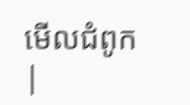មើលជំពូក |